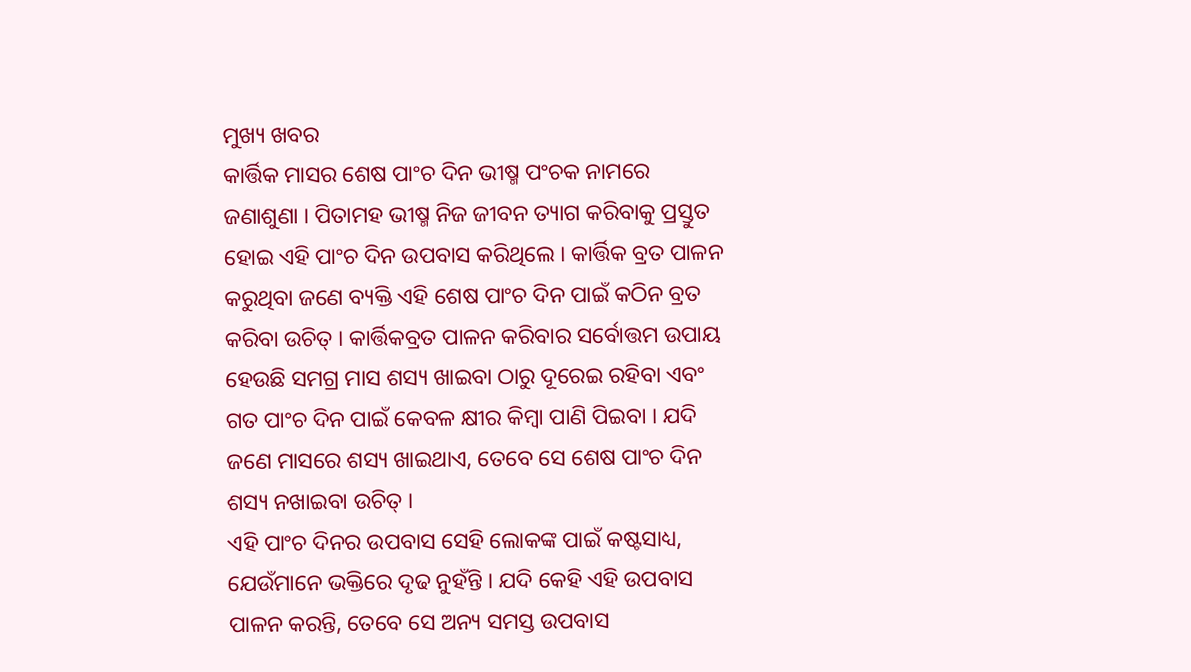ମୁଖ୍ୟ ଖବର
କାର୍ତ୍ତିକ ମାସର ଶେଷ ପାଂଚ ଦିନ ଭୀଷ୍ମ ପଂଚକ ନାମରେ ଜଣାଶୁଣା । ପିତାମହ ଭୀଷ୍ମ ନିଜ ଜୀବନ ତ୍ୟାଗ କରିବାକୁ ପ୍ରସ୍ତୁତ ହୋଇ ଏହି ପାଂଚ ଦିନ ଉପବାସ କରିଥିଲେ । କାର୍ତ୍ତିକ ବ୍ରତ ପାଳନ କରୁଥିବା ଜଣେ ବ୍ୟକ୍ତି ଏହି ଶେଷ ପାଂଚ ଦିନ ପାଇଁ କଠିନ ବ୍ରତ କରିବା ଉଚିତ୍ । କାର୍ତ୍ତିକବ୍ରତ ପାଳନ କରିବାର ସର୍ବୋତ୍ତମ ଉପାୟ ହେଉଛି ସମଗ୍ର ମାସ ଶସ୍ୟ ଖାଇବା ଠାରୁ ଦୂରେଇ ରହିବା ଏବଂ ଗତ ପାଂଚ ଦିନ ପାଇଁ କେବଳ କ୍ଷୀର କିମ୍ବା ପାଣି ପିଇବା । ଯଦି ଜଣେ ମାସରେ ଶସ୍ୟ ଖାଇଥାଏ, ତେବେ ସେ ଶେଷ ପାଂଚ ଦିନ ଶସ୍ୟ ନଖାଇବା ଉଚିତ୍ ।
ଏହି ପାଂଚ ଦିନର ଉପବାସ ସେହି ଲୋକଙ୍କ ପାଇଁ କଷ୍ଟସାଧ୍ୟ, ଯେଉଁମାନେ ଭକ୍ତିରେ ଦୃଢ ନୁହଁନ୍ତି । ଯଦି କେହି ଏହି ଉପବାସ ପାଳନ କରନ୍ତି, ତେବେ ସେ ଅନ୍ୟ ସମସ୍ତ ଉପବାସ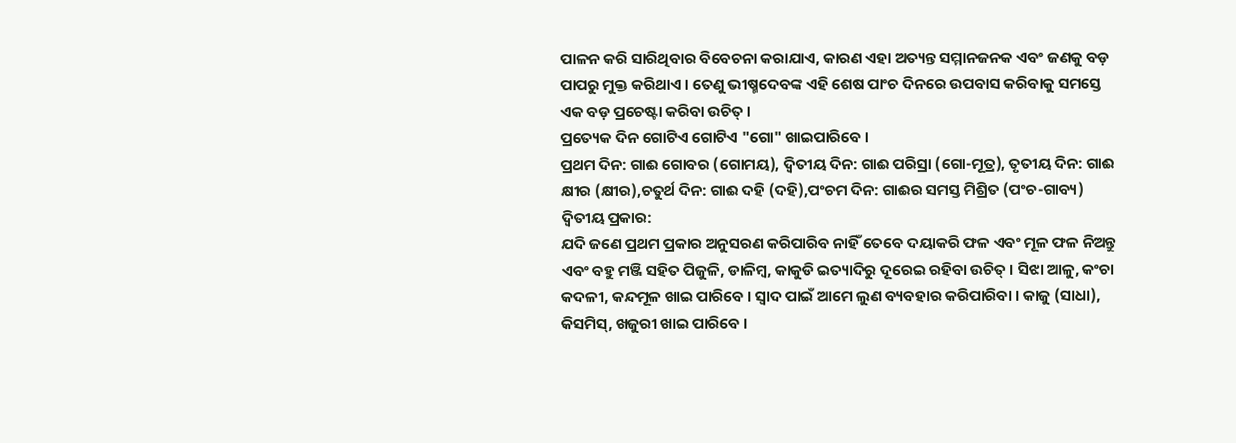ପାଳନ କରି ସାରିଥିବାର ବିବେଚନା କରାଯାଏ, କାରଣ ଏହା ଅତ୍ୟନ୍ତ ସମ୍ମାନଜନକ ଏବଂ ଜଣକୁ ବଡ଼ ପାପରୁ ମୁକ୍ତ କରିଥାଏ । ତେଣୁ ଭୀଷ୍ମଦେବଙ୍କ ଏହି ଶେଷ ପାଂଚ ଦିନରେ ଉପବାସ କରିବାକୁ ସମସ୍ତେ ଏକ ବଡ଼ ପ୍ରଚେଷ୍ଟା କରିବା ଉଚିତ୍ ।
ପ୍ରତ୍ୟେକ ଦିନ ଗୋଟିଏ ଗୋଟିଏ "ଗୋ" ଖାଇପାରିବେ ।
ପ୍ରଥମ ଦିନ: ଗାଈ ଗୋବର (ଗୋମୟ), ଦ୍ୱିତୀୟ ଦିନ: ଗାଈ ପରିସ୍ରା (ଗୋ-ମୂତ୍ର), ତୃତୀୟ ଦିନ: ଗାଈ କ୍ଷୀର (କ୍ଷୀର),ଚତୁର୍ଥ ଦିନ: ଗାଈ ଦହି (ଦହି),ପଂଚମ ଦିନ: ଗାଈର ସମସ୍ତ ମିଶ୍ରିତ (ପଂଚ-ଗାବ୍ୟ)
ଦ୍ୱିତୀୟ ପ୍ରକାର:
ଯଦି ଜଣେ ପ୍ରଥମ ପ୍ରକାର ଅନୁସରଣ କରିପାରିବ ନାହିଁ ତେବେ ଦୟାକରି ଫଳ ଏବଂ ମୂଳ ଫଳ ନିଅନ୍ତୁ ଏବଂ ବହୁ ମଞ୍ଜି ସହିତ ପିଜୁଳି, ଡାଳିମ୍ବ, କାକୁଡି ଇତ୍ୟାଦିରୁ ଦୂରେଇ ରହିବା ଉଚିତ୍ । ସିଝା ଆଳୁ, କଂଚା କଦଳୀ, କନ୍ଦମୂଳ ଖାଇ ପାରିବେ । ସ୍ୱାଦ ପାଇଁ ଆମେ ଲୁଣ ବ୍ୟବହାର କରିପାରିବା । କାଜୁ (ସାଧା), କିସମିସ୍, ଖଜୁରୀ ଖାଇ ପାରିବେ ।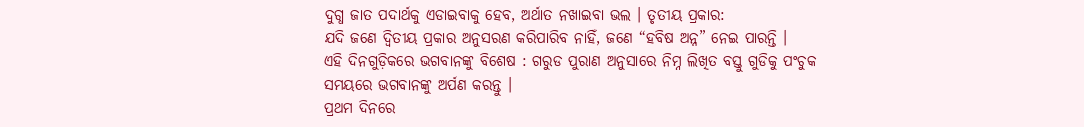ଦୁଗ୍ଧ ଜାତ ପଦାର୍ଥକୁ ଏଡାଇବାକୁ ହେବ, ଅର୍ଥାତ ନଖାଇବା ଭଲ । ତୃତୀୟ ପ୍ରକାର:
ଯଦି ଜଣେ ଦ୍ୱିତୀୟ ପ୍ରକାର ଅନୁସରଣ କରିପାରିବ ନାହିଁ, ଜଣେ “ହବିଷ ଅନ୍ନ” ନେଇ ପାରନ୍ତି ।
ଏହି ଦିନଗୁଡ଼ିକରେ ଭଗବାନଙ୍କୁ ବିଶେଷ : ଗରୁଡ ପୁରାଣ ଅନୁସାରେ ନିମ୍ନ ଲିଖିତ ବସ୍ତୁ ଗୁଡିକୁ ପଂଚୁକ ସମୟରେ ଭଗବାନଙ୍କୁ ଅର୍ପଣ କରନ୍ତୁ ।
ପ୍ରଥମ ଦିନରେ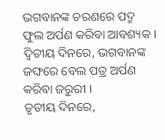ଭଗବାନଙ୍କ ଚରଣରେ ପଦ୍ମ ଫୁଲ ଅର୍ପଣ କରିବା ଆବଶ୍ୟକ । ଦ୍ୱିତୀୟ ଦିନରେ, ଭଗବାନଙ୍କ ଜଙ୍ଘରେ ବେଲ ପତ୍ର ଅର୍ପଣ କରିବା ଜରୁରୀ ।
ତୃତୀୟ ଦିନରେ,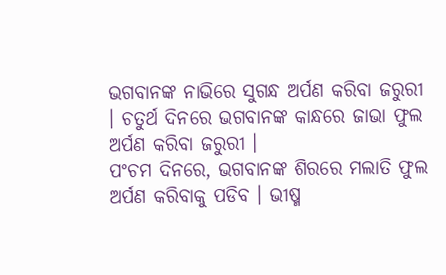ଭଗବାନଙ୍କ ନାଭିରେ ସୁଗନ୍ଧ ଅର୍ପଣ କରିବା ଜରୁରୀ । ଚତୁର୍ଥ ଦିନରେ ଭଗବାନଙ୍କ କାନ୍ଧରେ ଜାଭା ଫୁଲ ଅର୍ପଣ କରିବା ଜରୁରୀ ।
ପଂଚମ ଦିନରେ, ଭଗବାନଙ୍କ ଶିରରେ ମଲାତି ଫୁଲ ଅର୍ପଣ କରିବାକୁ ପଡିବ । ଭୀଷ୍ମ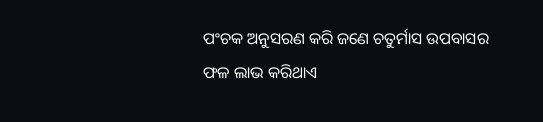ପଂଚକ ଅନୁସରଣ କରି ଜଣେ ଚତୁର୍ମାସ ଉପବାସର ଫଳ ଲାଭ କରିଥାଏ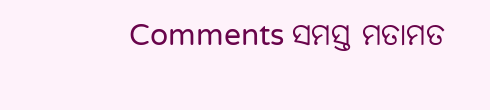Comments ସମସ୍ତ ମତାମତ